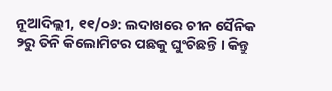ନୂଆଦିଲ୍ଲୀ, ୧୧/୦୬: ଲଦାଖରେ ଚୀନ ସୈନିକ ୨ରୁ ତିନି କିଲୋମିଟର ପଛକୁ ଘୁଂଚିଛନ୍ତି । କିନ୍ତୁ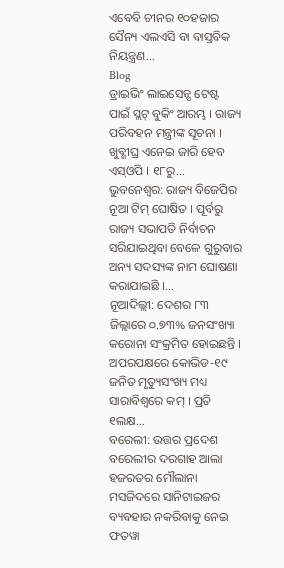ଏବେବି ଚୀନର ୧୦ହଜାର ସୈନ୍ୟ ଏଲଏସି ବା ବାସ୍ତବିକ ନିୟନ୍ତ୍ରଣ...
Blog
ଡ୍ରାଇଭିଂ ଲାଇସେନ୍ସ ଟେଷ୍ଟ ପାଇଁ ସ୍ଲଟ୍ ବୁକିଂ ଆରମ୍ଭ । ରାଜ୍ୟ ପରିବହନ ମନ୍ତ୍ରୀଙ୍କ ସୂଚନା । ଖୁବ୍ଶୀଘ୍ର ଏନେଇ ଜାରି ହେବ ଏସ୍ଓପି । ୧୮ରୁ...
ଭୁବନେଶ୍ୱର: ରାଜ୍ୟ ବିଜେପିର ନୂଆ ଟିମ୍ ଘୋଷିତ । ପୂର୍ବରୁ ରାଜ୍ୟ ସଭାପତି ନିର୍ବାଚନ ସରିଯାଇଥିବା ବେଳେ ଗୁରୁବାର ଅନ୍ୟ ସଦସ୍ୟଙ୍କ ନାମ ଘୋଷଣା କରାଯାଇଛି ।...
ନୂଆଦିଲ୍ଲୀ: ଦେଶର ୮୩ ଜିଲ୍ଲାରେ ୦.୭୩% ଜନସଂଖ୍ୟା କରୋନା ସଂକ୍ରମିତ ହୋଇଛନ୍ତି । ଅପରପକ୍ଷରେ କୋଭିଡ-୧୯ ଜନିତ ମୃତ୍ୟୁସଂଖ୍ୟ ମଧ୍ୟ ସାରାବିଶ୍ୱରେ କମ୍ । ପ୍ରତି ୧ଲକ୍ଷ...
ବରେଲୀ: ଉତ୍ତର ପ୍ରଦେଶ ବରେଲୀର ଦରଗାହ ଆଲା ହଜରତର ମୌଲାନା ମସଜିଦରେ ସାନିଟାଇଜର ବ୍ୟବହାର ନକରିବାକୁ ନେଇ ଫତୱା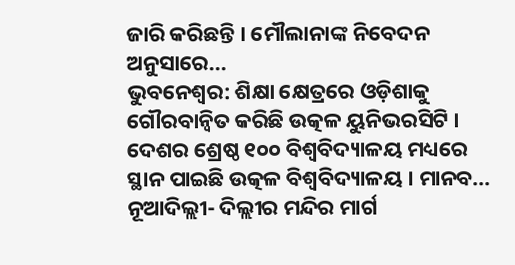ଜାରି କରିଛନ୍ତି । ମୌଲାନାଙ୍କ ନିବେଦନ ଅନୁସାରେ...
ଭୁବନେଶ୍ୱର: ଶିକ୍ଷା କ୍ଷେତ୍ରରେ ଓଡ଼ିଶାକୁ ଗୌରବାନ୍ୱିତ କରିଛି ଉତ୍କଳ ୟୁନିଭରସିଟି । ଦେଶର ଶ୍ରେଷ୍ଠ ୧୦୦ ବିଶ୍ୱବିଦ୍ୟାଳୟ ମଧ୍ୟରେ ସ୍ଥାନ ପାଇଛି ଉତ୍କଳ ବିଶ୍ୱବିଦ୍ୟାଳୟ । ମାନବ...
ନୂଆଦିଲ୍ଲୀ- ଦିଲ୍ଲୀର ମନ୍ଦିର ମାର୍ଗ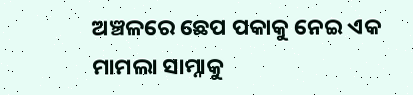ଅଞ୍ଚଳରେ ଛେପ ପକାକୁ ନେଇ ଏକ ମାମଲା ସାମ୍ନାକୁ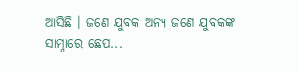ଆସିଛି । ଜଣେ ଯୁବକ ଅନ୍ୟ ଜଣେ ଯୁବକଙ୍କ ସାମ୍ନାରେ ଛେପ...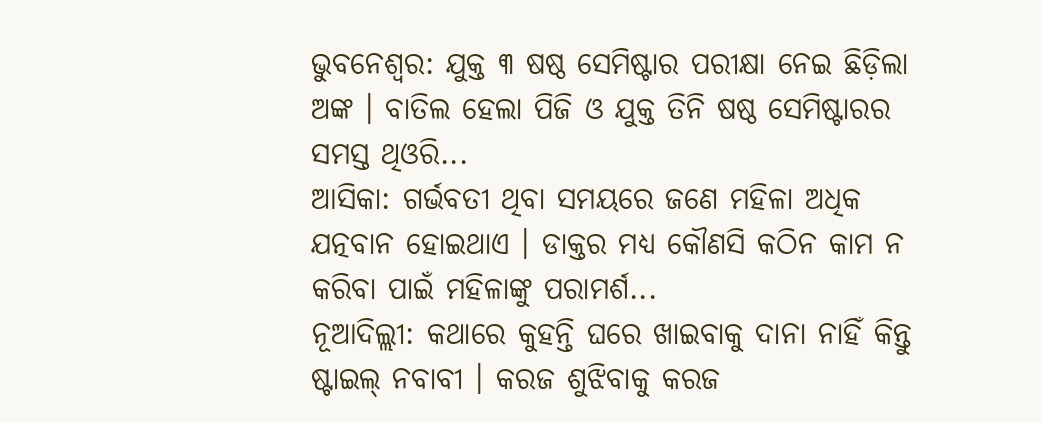ଭୁବନେଶ୍ୱର: ଯୁକ୍ତ ୩ ଷଷ୍ଠ ସେମିଷ୍ଟାର ପରୀକ୍ଷା ନେଇ ଛିଡ଼ିଲା ଅଙ୍କ । ବାତିଲ ହେଲା ପିଜି ଓ ଯୁକ୍ତ ତିନି ଷଷ୍ଠ ସେମିଷ୍ଟାରର ସମସ୍ତ ଥିଓରି...
ଆସିକା: ଗର୍ଭବତୀ ଥିବା ସମୟରେ ଜଣେ ମହିଳା ଅଧିକ ଯତ୍ନବାନ ହୋଇଥାଏ । ଡାକ୍ତର ମଧ୍ୟ କୌଣସି କଠିନ କାମ ନ କରିବା ପାଇଁ ମହିଳାଙ୍କୁ ପରାମର୍ଶ...
ନୂଆଦିଲ୍ଲୀ: କଥାରେ କୁହନ୍ତି ଘରେ ଖାଇବାକୁ ଦାନା ନାହିଁ କିନ୍ତୁ ଷ୍ଟାଇଲ୍ ନବାବୀ । କରଜ ଶୁଝିବାକୁ କରଜ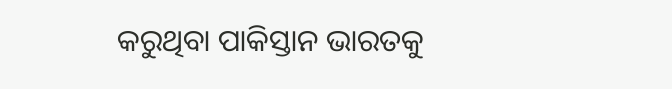କରୁଥିବା ପାକିସ୍ତାନ ଭାରତକୁ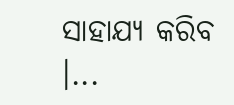ସାହାଯ୍ୟ କରିବ ।...